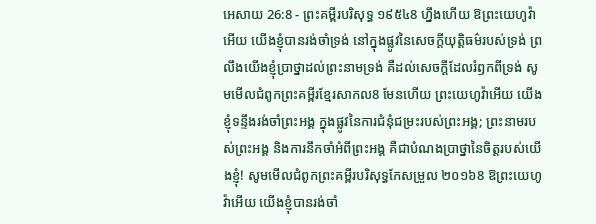អេសាយ 26:8 - ព្រះគម្ពីរបរិសុទ្ធ ១៩៥៤8 ហ្នឹងហើយ ឱព្រះយេហូវ៉ាអើយ យើងខ្ញុំបានរង់ចាំទ្រង់ នៅក្នុងផ្លូវនៃសេចក្ដីយុត្តិធម៌របស់ទ្រង់ ព្រលឹងយើងខ្ញុំប្រាថ្នាដល់ព្រះនាមទ្រង់ គឺដល់សេចក្ដីដែលរំឭកពីទ្រង់ សូមមើលជំពូកព្រះគម្ពីរខ្មែរសាកល8 មែនហើយ ព្រះយេហូវ៉ាអើយ យើងខ្ញុំទន្ទឹងរង់ចាំព្រះអង្គ ក្នុងផ្លូវនៃការជំនុំជម្រះរបស់ព្រះអង្គ; ព្រះនាមរបស់ព្រះអង្គ និងការនឹកចាំអំពីព្រះអង្គ គឺជាបំណងប្រាថ្នានៃចិត្តរបស់យើងខ្ញុំ! សូមមើលជំពូកព្រះគម្ពីរបរិសុទ្ធកែសម្រួល ២០១៦8 ឱព្រះយេហូវ៉ាអើយ យើងខ្ញុំបានរង់ចាំ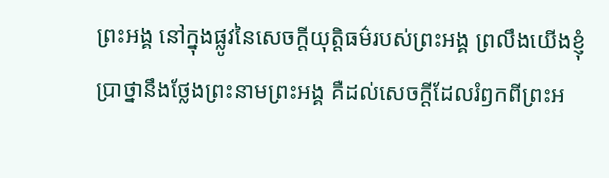ព្រះអង្គ នៅក្នុងផ្លូវនៃសេចក្ដីយុត្តិធម៌របស់ព្រះអង្គ ព្រលឹងយើងខ្ញុំប្រាថ្នានឹងថ្លែងព្រះនាមព្រះអង្គ គឺដល់សេចក្ដីដែលរំឭកពីព្រះអ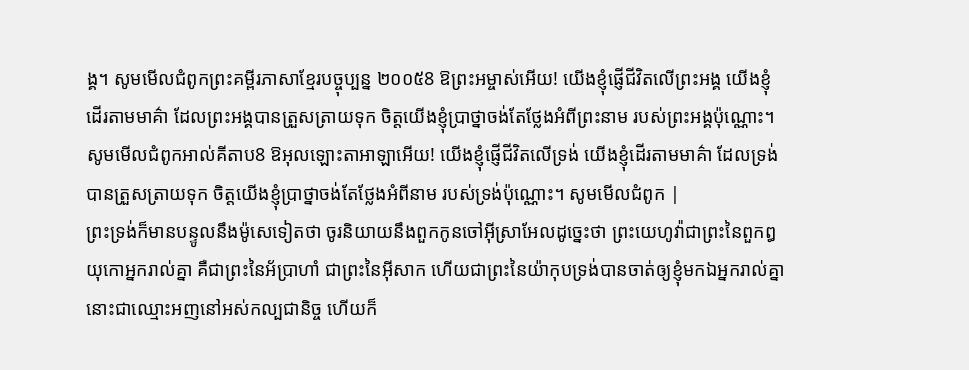ង្គ។ សូមមើលជំពូកព្រះគម្ពីរភាសាខ្មែរបច្ចុប្បន្ន ២០០៥8 ឱព្រះអម្ចាស់អើយ! យើងខ្ញុំផ្ញើជីវិតលើព្រះអង្គ យើងខ្ញុំដើរតាមមាគ៌ា ដែលព្រះអង្គបានត្រួសត្រាយទុក ចិត្តយើងខ្ញុំប្រាថ្នាចង់តែថ្លែងអំពីព្រះនាម របស់ព្រះអង្គប៉ុណ្ណោះ។ សូមមើលជំពូកអាល់គីតាប8 ឱអុលឡោះតាអាឡាអើយ! យើងខ្ញុំផ្ញើជីវិតលើទ្រង់ យើងខ្ញុំដើរតាមមាគ៌ា ដែលទ្រង់បានត្រួសត្រាយទុក ចិត្តយើងខ្ញុំប្រាថ្នាចង់តែថ្លែងអំពីនាម របស់ទ្រង់ប៉ុណ្ណោះ។ សូមមើលជំពូក |
ព្រះទ្រង់ក៏មានបន្ទូលនឹងម៉ូសេទៀតថា ចូរនិយាយនឹងពួកកូនចៅអ៊ីស្រាអែលដូច្នេះថា ព្រះយេហូវ៉ាជាព្រះនៃពួកឰយុកោអ្នករាល់គ្នា គឺជាព្រះនៃអ័ប្រាហាំ ជាព្រះនៃអ៊ីសាក ហើយជាព្រះនៃយ៉ាកុបទ្រង់បានចាត់ឲ្យខ្ញុំមកឯអ្នករាល់គ្នា នោះជាឈ្មោះអញនៅអស់កល្បជានិច្ច ហើយក៏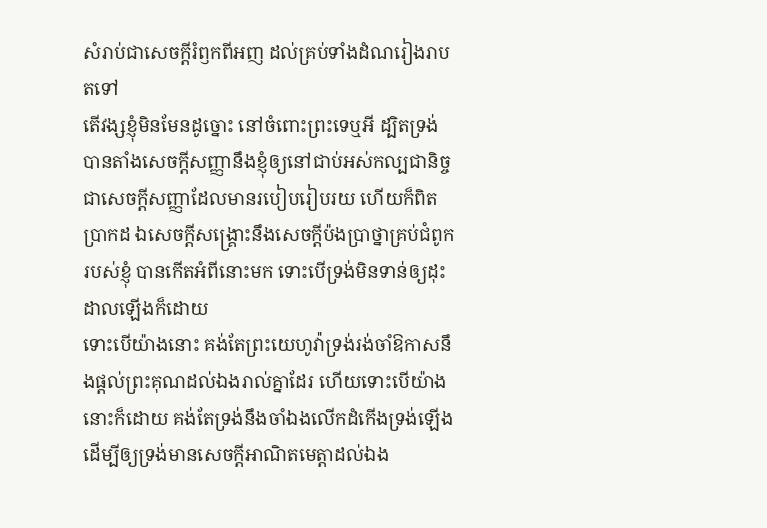សំរាប់ជាសេចក្ដីរំឭកពីអញ ដល់គ្រប់ទាំងដំណរៀងរាបតទៅ
តើវង្សខ្ញុំមិនមែនដូច្នោះ នៅចំពោះព្រះទេឬអី ដ្បិតទ្រង់បានតាំងសេចក្ដីសញ្ញានឹងខ្ញុំឲ្យនៅជាប់អស់កល្បជានិច្ច ជាសេចក្ដីសញ្ញាដែលមានរបៀបរៀបរយ ហើយក៏ពិតប្រាកដ ឯសេចក្ដីសង្គ្រោះនឹងសេចក្ដីប៉ងប្រាថ្នាគ្រប់ជំពូករបស់ខ្ញុំ បានកើតអំពីនោះមក ទោះបើទ្រង់មិនទាន់ឲ្យដុះដាលឡើងក៏ដោយ
ទោះបើយ៉ាងនោះ គង់តែព្រះយេហូវ៉ាទ្រង់រង់ចាំឱកាសនឹងផ្តល់ព្រះគុណដល់ឯងរាល់គ្នាដែរ ហើយទោះបើយ៉ាងនោះក៏ដោយ គង់តែទ្រង់នឹងចាំឯងលើកដំកើងទ្រង់ឡើង ដើម្បីឲ្យទ្រង់មានសេចក្ដីអាណិតមេត្តាដល់ឯង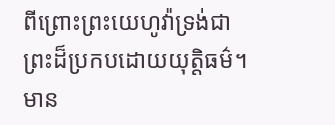ពីព្រោះព្រះយេហូវ៉ាទ្រង់ជាព្រះដ៏ប្រកបដោយយុត្តិធម៌។ មាន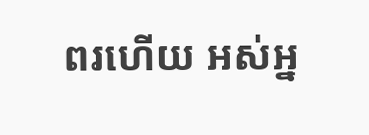ពរហើយ អស់អ្ន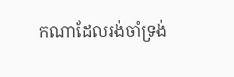កណាដែលរង់ចាំទ្រង់